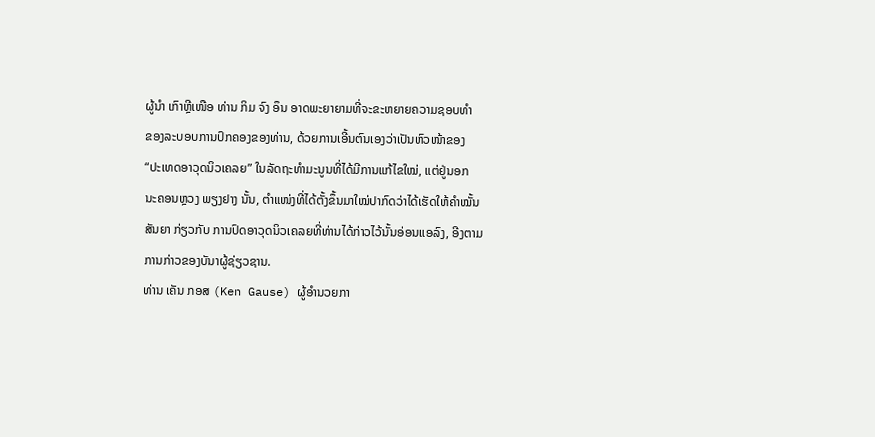ຜູ້ນຳ ເກົາຫຼີເໜືອ ທ່ານ ກິມ ຈົງ ອຶນ ອາດພະຍາຍາມທີ່ຈະຂະຫຍາຍຄວາມຊອບທຳ
ຂອງລະບອບການປົກຄອງຂອງທ່ານ, ດ້ວຍການເອີ້ນຕົນເອງວ່າເປັນຫົວໜ້າຂອງ
“ປະເທດອາວຸດນິວເຄລຍ” ໃນລັດຖະທຳມະນູນທີ່ໄດ້ມີການແກ້ໄຂໃໝ່, ແຕ່ຢູ່ນອກ
ນະຄອນຫຼວງ ພຽງຢາງ ນັ້ນ, ຕຳແໜ່ງທີ່ໄດ້ຕັ້ງຂຶ້ນມາໃໝ່ປາກົດວ່າໄດ້ເຮັດໃຫ້ຄຳໝັ້ນ
ສັນຍາ ກ່ຽວກັບ ການປົດອາວຸດນິວເຄລຍທີ່ທ່ານໄດ້ກ່າວໄວ້ນັ້ນອ່ອນແອລົງ, ອີງຕາມ
ການກ່າວຂອງບັນາຜູ້ຊ່ຽວຊານ.
ທ່ານ ເຄັນ ກອສ (Ken Gause) ຜູ້ອຳນວຍກາ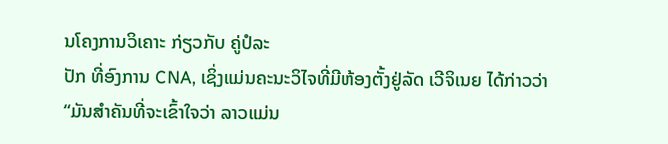ນໂຄງການວິເຄາະ ກ່ຽວກັບ ຄູ່ປໍລະ
ປັກ ທີ່ອົງການ CNA, ເຊິ່ງແມ່ນຄະນະວິໄຈທີ່ມີຫ້ອງຕັ້ງຢູ່ລັດ ເວີຈິເນຍ ໄດ້ກ່າວວ່າ
“ມັນສຳຄັນທີ່ຈະເຂົ້າໃຈວ່າ ລາວແມ່ນ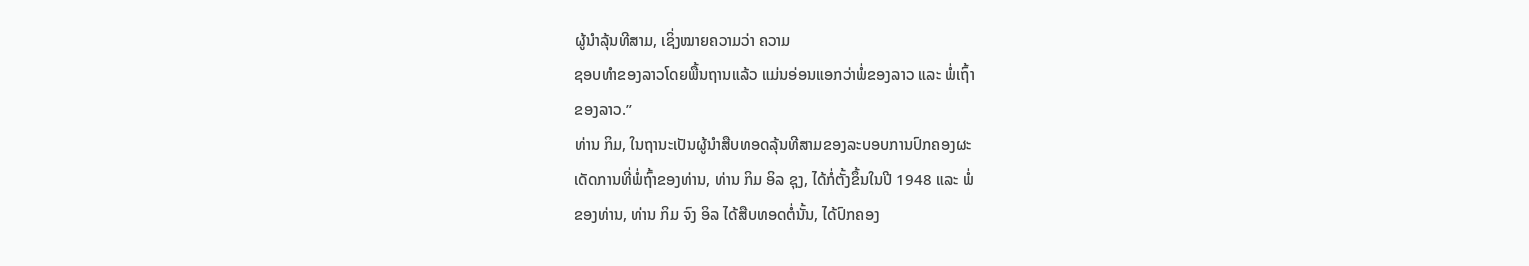ຜູ້ນຳລຸ້ນທີສາມ, ເຊິ່ງໝາຍຄວາມວ່າ ຄວາມ
ຊອບທຳຂອງລາວໂດຍພື້ນຖານແລ້ວ ແມ່ນອ່ອນແອກວ່າພໍ່ຂອງລາວ ແລະ ພໍ່ເຖົ້າ
ຂອງລາວ.”
ທ່ານ ກິມ, ໃນຖານະເປັນຜູ້ນຳສືບທອດລຸ້ນທີສາມຂອງລະບອບການປົກຄອງຜະ
ເດັດການທີ່ພໍ່ຖົ້າຂອງທ່ານ, ທ່ານ ກິມ ອິລ ຊຸງ, ໄດ້ກໍ່ຕັ້ງຂຶ້ນໃນປີ 1948 ແລະ ພໍ່
ຂອງທ່ານ, ທ່ານ ກິມ ຈົງ ອິລ ໄດ້ສືບທອດຕໍ່ນັ້ນ, ໄດ້ປົກຄອງ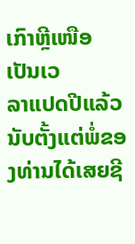ເກົາຫຼີເໜືອ ເປັນເວ
ລາແປດປີແລ້ວ ນັບຕັ້ງແຕ່ພໍ່ຂອງທ່ານໄດ້ເສຍຊີ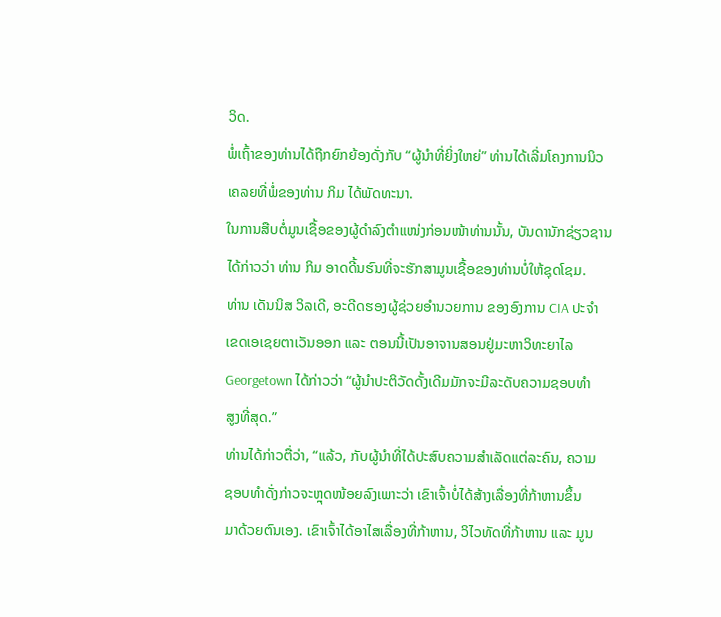ວິດ.
ພໍ່ເຖົ້າຂອງທ່ານໄດ້ຖືກຍົກຍ້ອງດັ່ງກັບ “ຜູ້ນຳທີ່ຍິ່ງໃຫຍ່” ທ່ານໄດ້ເລີ່ມໂຄງການນິວ
ເຄລຍທີ່ພໍ່ຂອງທ່ານ ກິມ ໄດ້ພັດທະນາ.
ໃນການສືບຕໍ່ມູນເຊື້ອຂອງຜູ້ດຳລົງຕຳແໜ່ງກ່ອນໜ້າທ່ານນັ້ນ, ບັນດານັກຊ່ຽວຊານ
ໄດ້ກ່າວວ່າ ທ່ານ ກິມ ອາດດີ້ນຮົນທີ່ຈະຮັກສາມູນເຊື້ອຂອງທ່ານບໍ່ໃຫ້ຊຸດໂຊມ.
ທ່ານ ເດັນນິສ ວິລເດີ, ອະດີດຮອງຜູ້ຊ່ວຍອຳນວຍການ ຂອງອົງການ CIA ປະຈຳ
ເຂດເອເຊຍຕາເວັນອອກ ແລະ ຕອນນີ້ເປັນອາຈານສອນຢູ່ມະຫາວິທະຍາໄລ
Georgetown ໄດ້ກ່າວວ່າ “ຜູ້ນຳປະຕິວັດດັ້ງເດີມມັກຈະມີລະດັບຄວາມຊອບທຳ
ສູງທີ່ສຸດ.”
ທ່ານໄດ້ກ່າວຕື່ວ່າ, “ແລ້ວ, ກັບຜູ້ນຳທີ່ໄດ້ປະສົບຄວາມສຳເລັດແຕ່ລະຄົນ, ຄວາມ
ຊອບທຳດັ່ງກ່າວຈະຫຼຸດໜ້ອຍລົງເພາະວ່າ ເຂົາເຈົ້າບໍ່ໄດ້ສ້າງເລື່ອງທີ່ກ້າຫານຂຶ້ນ
ມາດ້ວຍຕົນເອງ. ເຂົາເຈົ້າໄດ້ອາໄສເລື່ອງທີ່ກ້າຫານ, ວິໄວທັດທີ່ກ້າຫານ ແລະ ມູນ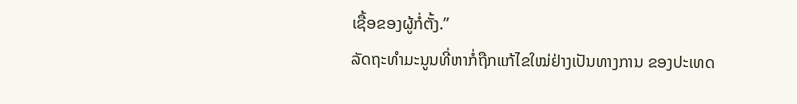ເຊື້ອຂອງຜູ້ກໍ່ຕັ້ງ.”
ລັດຖະທຳມະນູນທີ່ຫາກໍ່ຖືກແກ້ໄຂໃໝ່ຢ່າງເປັນທາງການ ຂອງປະເທດ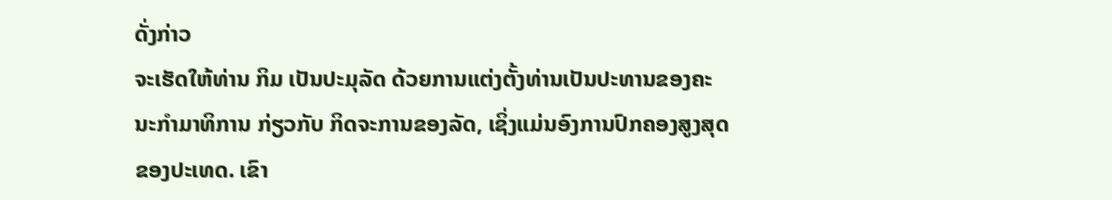ດັ່ງກ່າວ
ຈະເຮັດໃຫ້ທ່ານ ກິມ ເປັນປະມຸລັດ ດ້ວຍການແຕ່ງຕັ້ງທ່ານເປັນປະທານຂອງຄະ
ນະກຳມາທິການ ກ່ຽວກັບ ກິດຈະການຂອງລັດ, ເຊິ່ງແມ່ນອົງການປົກຄອງສູງສຸດ
ຂອງປະເທດ. ເຂົາ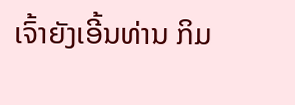ເຈົ້າຍັງເອີ້ນທ່ານ ກິມ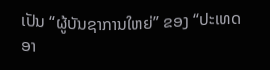ເປັນ “ຜູ້ບັນຊາການໃຫຍ່” ຂອງ “ປະເທດ
ອາ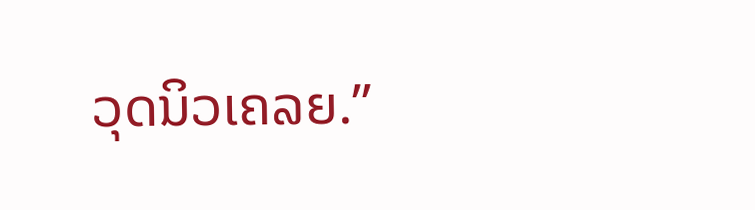ວຸດນິວເຄລຍ.”